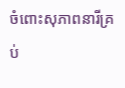ចំពោះសុភាពនារីគ្រប់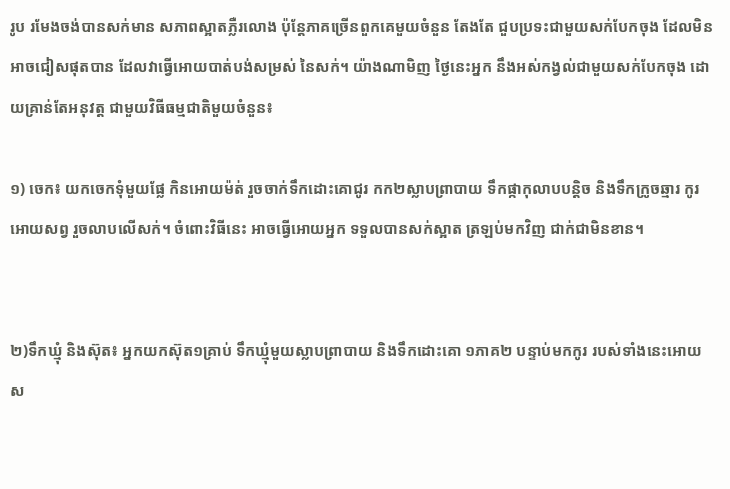រូប រមែងចង់បានសក់មាន សភាពស្អាតភ្លឺរលោង ប៉ុន្តែភាគច្រើនពួកគេមួយចំនួន តែងតែ ជួបប្រទះជាមួយសក់បែកចុង ដែលមិនអាចជៀសផុតបាន ដែលវាធ្វើអោយបាត់បង់សម្រស់ នៃសក់។ យ៉ាងណាមិញ ថ្ងៃនេះអ្នក នឹងអស់កង្វល់ជាមួយសក់បែកចុង ដោយគ្រាន់តែអនុវត្ត ជាមួយវិធីធម្មជាតិមួយចំនួន៖

១) ចេក៖ យកចេកទុំមួយផ្លែ កិនអោយម៉ត់ រួចចាក់ទឹកដោះគោជូរ កក២ស្លាបព្រាបាយ ទឹកផ្កាកុលាបបន្តិច និងទឹកក្រូចឆ្មារ កូរអោយសព្វ រួចលាបលើសក់។ ចំពោះវិធីនេះ អាចធ្វើអោយអ្នក ទទួលបានសក់ស្អាត ត្រឡប់មកវិញ ជាក់ជាមិនខាន។


២)ទឹកឃ្មុំ និងស៊ុត៖ អ្នកយកស៊ុត១គ្រាប់ ទឹកឃ្មុំមួយស្លាបព្រាបាយ និងទឹកដោះគោ ១ភាគ២ បន្ទាប់មកកូរ របស់ទាំងនេះអោយស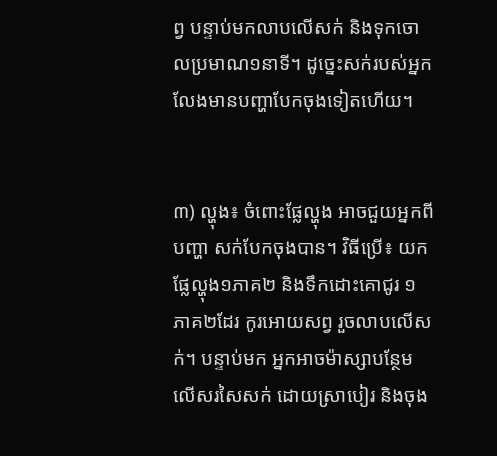ព្វ បន្ទាប់មកលាបលើសក់ និងទុកចោលប្រមាណ១នាទី។ ដូច្នេះសក់របស់អ្នក លែងមានបញ្ហាបែកចុងទៀតហើយ។


៣) ល្ហុង៖ ចំពោះផ្លែល្ហុង អាចជួយអ្នកពីបញ្ហា សក់បែកចុងបាន។ វិធីប្រើ៖ យកផ្លែល្ហុង១ភាគ២ និងទឹកដោះគោជូរ ១ភាគ២ដែរ កូរអោយសព្វ រួចលាបលើសក់។ បន្ទាប់មក អ្នកអាចម៉ាស្សាបន្ថែម លើសរសៃសក់ ដោយស្រាបៀរ និងចុង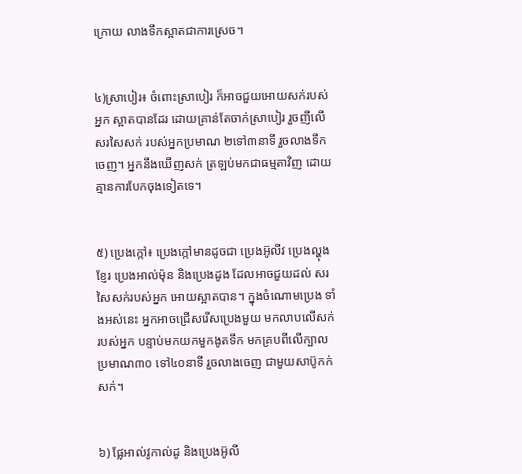ក្រោយ លាងទឹកស្អាតជាការស្រេច។


៤)ស្រាបៀរ៖ ចំពោះស្រាបៀរ ក៏អាចជួយអោយសក់របស់អ្នក ស្អាតបានដែរ ដោយគ្រាន់តែចាក់ស្រាបៀរ រួចញីលើសរសៃសក់ របស់អ្នកប្រមាណ ២ទៅ៣នាទី រួចលាងទឹកចេញ។ អ្នកនឹងឃើញសក់ ត្រឡប់មកជាធម្មតាវិញ ដោយគ្មានការបែកចុងទៀតទេ។


៥) ប្រេងក្កៅ៖ ប្រេងក្កៅមានដូចជា ប្រេងអ៊ូលីវ ប្រេងល្ហុងខ្ញែរ ប្រេងអាល់ម៉ុន និងប្រេងដូង ដែលអាចជួយដល់ សរសៃសក់របស់អ្នក អោយស្អាតបាន។ ក្នុងចំណោមប្រេង ទាំងអស់នេះ អ្នកអាចជ្រើសរើសប្រេងមួយ មកលាបលើសក់របស់អ្នក បន្ទាប់មកយកមួកងូតទឹក មកគ្របពីលើក្បាល ប្រមាណ៣០ ទៅ៤០នាទី រួចលាងចេញ ជាមួយសាប៊ូកក់សក់។


៦) ផ្លែអាល់វូកាល់ដូ និងប្រេងអ៊ូលី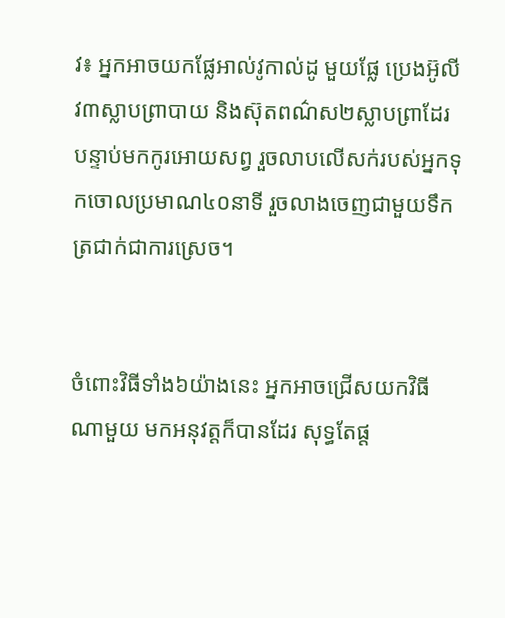វ៖ អ្នកអាចយកផ្លែអាល់វូកាល់ដូ មួយផ្លែ ប្រេងអ៊ូលីវ៣ស្លាបព្រាបាយ និងស៊ុតពណ៌ស២ស្លាបព្រាដែរ បន្ទាប់មកកូរអោយសព្វ រួចលាបលើសក់របស់អ្នកទុកចោលប្រមាណ៤០នាទី រួចលាងចេញជាមួយទឹកត្រជាក់ជាការស្រេច។


ចំពោះវិធីទាំង៦យ៉ាងនេះ អ្នកអាចជ្រើសយកវិធីណាមួយ មកអនុវត្តក៏បានដែរ សុទ្ធតែផ្ត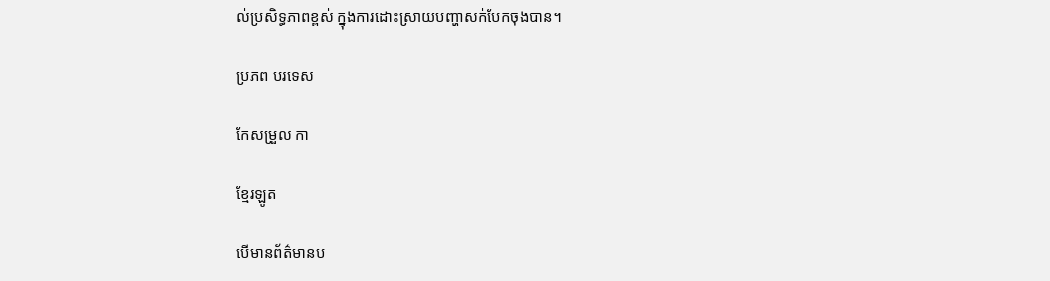ល់ប្រសិទ្ធភាពខ្ពស់ ក្នុងការដោះស្រាយបញ្ហាសក់បែកចុងបាន។

ប្រភព បរទេស

កែសម្រួល កា

ខ្មែរឡូត

បើមានព័ត៌មានប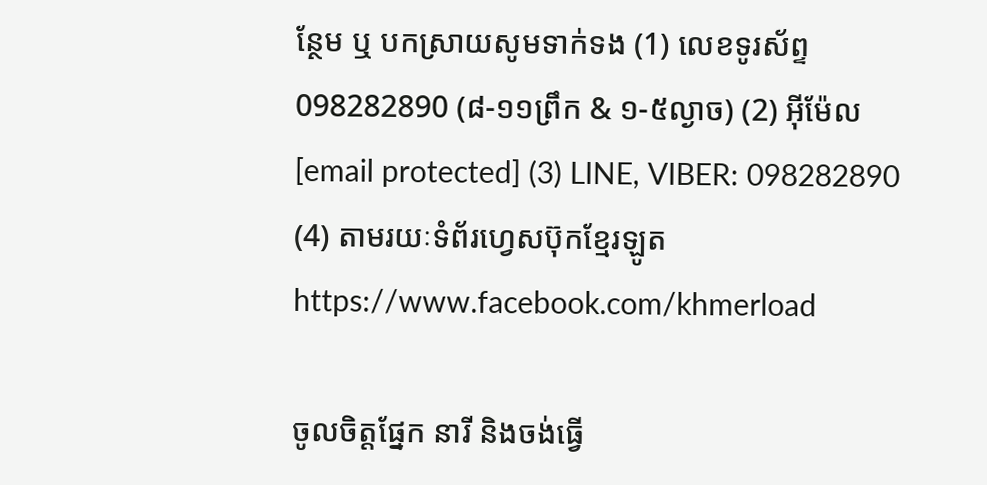ន្ថែម ឬ បកស្រាយសូមទាក់ទង (1) លេខទូរស័ព្ទ 098282890 (៨-១១ព្រឹក & ១-៥ល្ងាច) (2) អ៊ីម៉ែល [email protected] (3) LINE, VIBER: 098282890 (4) តាមរយៈទំព័រហ្វេសប៊ុកខ្មែរឡូត https://www.facebook.com/khmerload

ចូលចិត្តផ្នែក នារី និងចង់ធ្វើ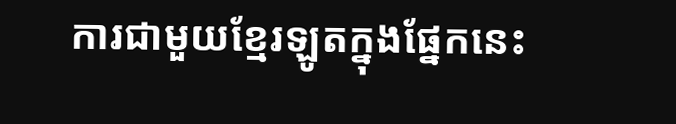ការជាមួយខ្មែរឡូតក្នុងផ្នែកនេះ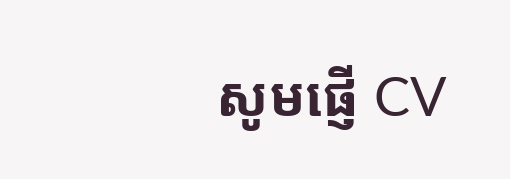សូមផ្ញើ CV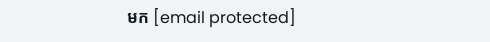មក [email protected]